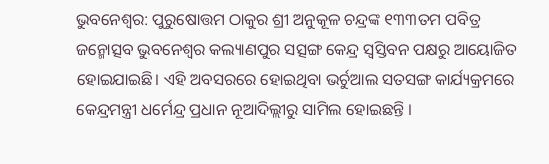ଭୁବନେଶ୍ୱର: ପୁରୁଷୋତ୍ତମ ଠାକୁର ଶ୍ରୀ ଅନୁକୂଳ ଚନ୍ଦ୍ରଙ୍କ ୧୩୩ତମ ପବିତ୍ର ଜନ୍ମୋତ୍ସବ ଭୁବନେଶ୍ୱର କଲ୍ୟାଣପୁର ସତ୍ସଙ୍ଗ କେନ୍ଦ୍ର ସ୍ୱସ୍ତିବନ ପକ୍ଷରୁ ଆୟୋଜିତ ହୋଇଯାଇଛି। ଏହି ଅବସରରେ ହୋଇଥିବା ଭର୍ଚୁଆଲ ସତସଙ୍ଗ କାର୍ଯ୍ୟକ୍ରମରେ କେନ୍ଦ୍ରମନ୍ତ୍ରୀ ଧର୍ମେନ୍ଦ୍ର ପ୍ରଧାନ ନୂଆଦିଲ୍ଲୀରୁ ସାମିଲ ହୋଇଛନ୍ତି ।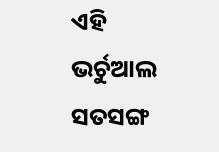ଏହି ଭର୍ଚୁଆଲ ସତସଙ୍ଗ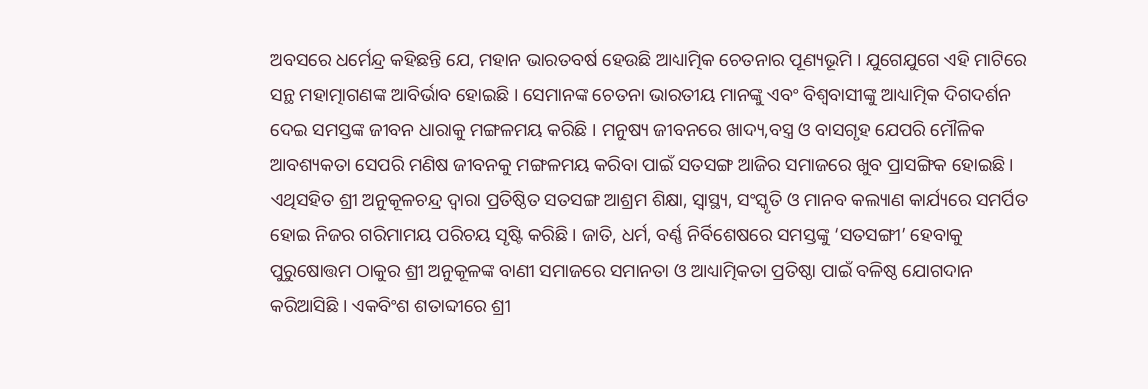ଅବସରେ ଧର୍ମେନ୍ଦ୍ର କହିଛନ୍ତି ଯେ, ମହାନ ଭାରତବର୍ଷ ହେଉଛି ଆଧ୍ୟାତ୍ମିକ ଚେତନାର ପୂଣ୍ୟଭୂମି । ଯୁଗେଯୁଗେ ଏହି ମାଟିରେ ସନ୍ଥ ମହାତ୍ମାଗଣଙ୍କ ଆବିର୍ଭାବ ହୋଇଛି । ସେମାନଙ୍କ ଚେତନା ଭାରତୀୟ ମାନଙ୍କୁ ଏବଂ ବିଶ୍ୱବାସୀଙ୍କୁ ଆଧ୍ୟାତ୍ମିକ ଦିଗଦର୍ଶନ ଦେଇ ସମସ୍ତଙ୍କ ଜୀବନ ଧାରାକୁ ମଙ୍ଗଳମୟ କରିଛି । ମନୁଷ୍ୟ ଜୀବନରେ ଖାଦ୍ୟ,ବସ୍ତ୍ର ଓ ବାସଗୃହ ଯେପରି ମୌଳିକ ଆବଶ୍ୟକତା ସେପରି ମଣିଷ ଜୀବନକୁ ମଙ୍ଗଳମୟ କରିବା ପାଇଁ ସତସଙ୍ଗ ଆଜିର ସମାଜରେ ଖୁବ ପ୍ରାସଙ୍ଗିକ ହୋଇଛି ।
ଏଥିସହିତ ଶ୍ରୀ ଅନୁକୂଳଚନ୍ଦ୍ର ଦ୍ୱାରା ପ୍ରତିଷ୍ଠିତ ସତସଙ୍ଗ ଆଶ୍ରମ ଶିକ୍ଷା, ସ୍ୱାସ୍ଥ୍ୟ, ସଂସ୍କୃତି ଓ ମାନବ କଲ୍ୟାଣ କାର୍ଯ୍ୟରେ ସମର୍ପିତ ହୋଇ ନିଜର ଗରିମାମୟ ପରିଚୟ ସୃଷ୍ଟି କରିଛି । ଜାତି, ଧର୍ମ, ବର୍ଣ୍ଣ ନିର୍ବିଶେଷରେ ସମସ୍ତଙ୍କୁ ‘ସତସଙ୍ଗୀ’ ହେବାକୁ ପୁରୁଷୋତ୍ତମ ଠାକୁର ଶ୍ରୀ ଅନୁକୂଳଙ୍କ ବାଣୀ ସମାଜରେ ସମାନତା ଓ ଆଧ୍ୟାତ୍ମିକତା ପ୍ରତିଷ୍ଠା ପାଇଁ ବଳିଷ୍ଠ ଯୋଗଦାନ କରିଆସିଛି । ଏକବିଂଶ ଶତାବ୍ଦୀରେ ଶ୍ରୀ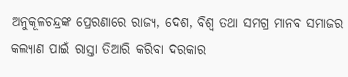ଅନୁକୂଳଚନ୍ଦ୍ରଙ୍କ ପ୍ରେରଣାରେ ରାଜ୍ୟ, ଦେଶ, ବିଶ୍ୱ ତଥା ସମଗ୍ର ମାନବ ସମାଜର କଲ୍ୟାଣ ପାଇଁ ରାସ୍ତା ତିଆରି କରିବା ଦରକାର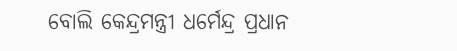ବୋଲି କେନ୍ଦ୍ରମନ୍ତ୍ରୀ ଧର୍ମେନ୍ଦ୍ର ପ୍ରଧାନ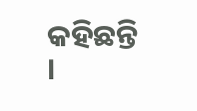କହିଛନ୍ତି ।